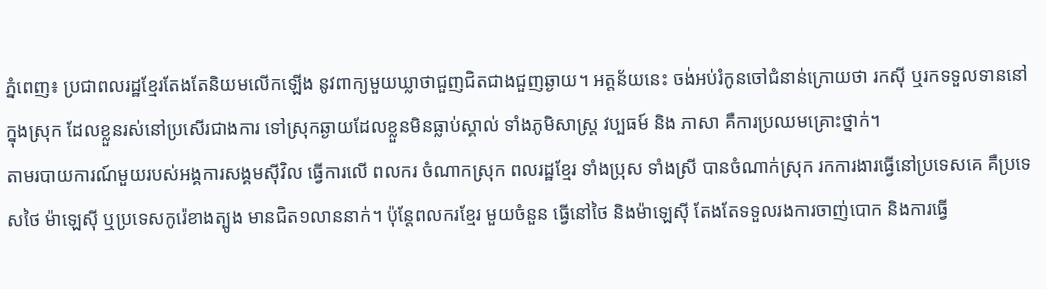ភ្នំពេញ៖ ប្រជាពលរដ្ឋខ្មែរតែងតែនិយមលើកឡើង នូវពាក្យមួយឃ្លាថាជួញជិតជាងជួញឆ្ងាយ។ អត្តន័យនេះ ចង់អប់រំកូនចៅជំនាន់ក្រោយថា រកស៊ី ឬរកទទួលទាននៅក្នុងស្រុក ដែលខ្លួនរស់នៅប្រសើរជាងការ ទៅស្រុកឆ្ងាយដែលខ្លួនមិនធ្លាប់ស្គាល់ ទាំងភូមិសាស្ត្រ វប្បធម៍ និង ភាសា គឺការប្រឈមគ្រោះថ្នាក់។
តាមរបាយការណ៍មួយរបស់អង្គការសង្គមស៊ីវិល ធ្វើការលើ ពលករ ចំណាកស្រុក ពលរដ្ឋខ្មែរ ទាំងប្រុស ទាំងស្រី បានចំណាក់ស្រុក រកការងារធ្វើនៅប្រទេសគេ គឺប្រទេសថៃ ម៉ាឡេស៊ី ឬប្រទេសកូរ៉េខាងត្បូង មានជិត១លាននាក់។ ប៉ុន្តែពលករខ្មែរ មួយចំនួន ធ្វើនៅថៃ និងម៉ាឡេស៊ី តែងតែទទួលរងការចាញ់បោក និងការធ្វើ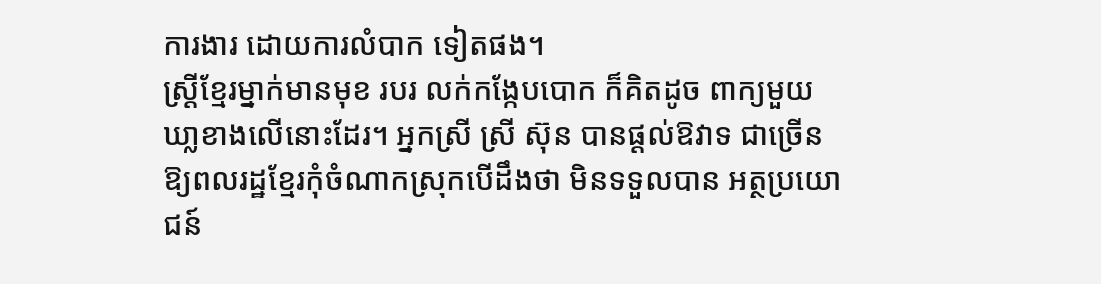ការងារ ដោយការលំបាក ទៀតផង។
ស្ត្រីខ្មែរម្នាក់មានមុខ របរ លក់កង្កែបបោក ក៏គិតដូច ពាក្យមួយឃា្លខាងលើនោះដែរ។ អ្នកស្រី ស្រី ស៊ុន បានផ្ដល់ឱវាទ ជាច្រើន ឱ្យពលរដ្ឋខ្មែរកុំចំណាកស្រុកបើដឹងថា មិនទទួលបាន អត្ថប្រយោជន៍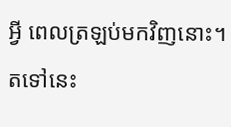អ្វី ពេលត្រឡប់មកវិញនោះ។
តទៅនេះ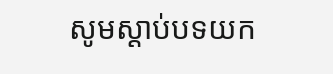សូមស្ដាប់បទយក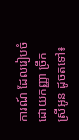ការណ៍ ដែលរៀបចំដោយកញ្ញា ច្រឹក ស្រីអូន ដូចតទៅ៖